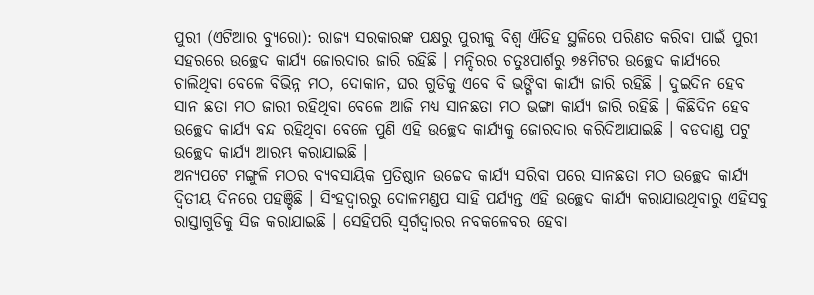ପୁରୀ (ଏଟିଆର ବ୍ୟୁରୋ): ରାଜ୍ୟ ସରକାରଙ୍କ ପକ୍ଷରୁ ପୁରୀକୁ ବିଶ୍ୱ ଐତିହ ସ୍ଥଳିରେ ପରିଣତ କରିବା ପାଇଁ ପୁରୀ ସହରରେ ଉଚ୍ଛେଦ କାର୍ଯ୍ୟ ଜୋରଦାର ଜାରି ରହିଛି । ମନ୍ଦିରର ଚତୁଃପାର୍ଶରୁ ୭୫ମିଟର ଉଚ୍ଛେଦ କାର୍ଯ୍ୟରେ ଚାଲିଥିବା ବେଳେ ବିଭିନ୍ନ ମଠ, ଦୋକାନ, ଘର ଗୁଡିକୁ ଏବେ ବି ଭଙ୍ଗିବା କାର୍ଯ୍ୟ ଜାରି ରହିଛି । ଦୁଇଦିନ ହେବ ସାନ ଛତା ମଠ ଜାରୀ ରହିଥିବା ବେଳେ ଆଜି ମଧ୍ୟ ସାନଛତା ମଠ ଭଙ୍ଗା କାର୍ଯ୍ୟ ଜାରି ରହିଛି । କିଛିଦିନ ହେବ ଉଚ୍ଛେଦ କାର୍ଯ୍ୟ ବନ୍ଦ ରହିଥିବା ବେଳେ ପୁଣି ଏହି ଉଚ୍ଛେଦ କାର୍ଯ୍ୟକୁ ଜୋରଦାର କରିଦିଆଯାଇଛି । ବଡଦାଣ୍ଡ ପଟୁ ଉଚ୍ଛେଦ କାର୍ଯ୍ୟ ଆରମ୍ଭ କରାଯାଇଛି ।
ଅନ୍ୟପଟେ ମଙ୍ଗୁଳି ମଠର ବ୍ୟବସାୟିକ ପ୍ରତିଷ୍ଠାନ ଉଚ୍ଚେଦ କାର୍ଯ୍ୟ ସରିବା ପରେ ସାନଛତା ମଠ ଉଚ୍ଛେଦ କାର୍ଯ୍ୟ ଦ୍ୱିତୀୟ ଦିନରେ ପହଞ୍ଚିଛି । ସିଂହଦ୍ୱାରରୁ ଦୋଳମଣ୍ଡପ ସାହି ପର୍ଯ୍ୟନ୍ତ ଏହି ଉଚ୍ଛେଦ କାର୍ଯ୍ୟ କରାଯାଉଥିବାରୁ ଏହିସବୁ ରାସ୍ତାଗୁଡିକୁ ସିଜ କରାଯାଇଛି । ସେହିପରି ସ୍ୱର୍ଗଦ୍ୱାରର ନବକଳେବର ହେବା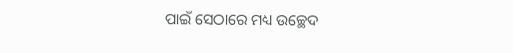ପାଇଁ ସେଠାରେ ମଧ୍ୟ ଉଚ୍ଛେଦ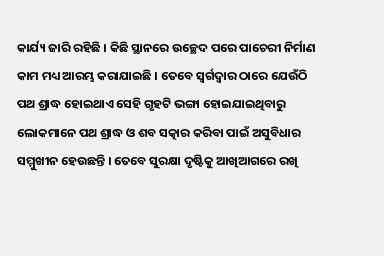କାର୍ଯ୍ୟ ଜାରି ରହିଛି । କିଛି ସ୍ଥାନରେ ଉଚ୍ଛେଦ ପରେ ପାଚେରୀ ନିର୍ମାଣ କାମ ମଧ୍ୟ ଆରମ୍ଭ କରାଯାଇଛି । ତେବେ ସ୍ୱର୍ଗଦ୍ୱାର ଠାରେ ଯେଉଁଠି ପଥ ଶ୍ରାଦ୍ଧ ହୋଇଥାଏ ସେହି ଗୃହଟି ଭଙ୍ଗା ହୋଇଯାଇଥିବାରୁ ଲୋକମାନେ ପଥ ଶ୍ରାଦ୍ଧ ଓ ଶବ ସତ୍କାର କରିବା ପାଇଁ ଅସୁବିଧାର ସମ୍ମୁଖୀନ ହେଉଛନ୍ତି । ତେବେ ସୁରକ୍ଷା ଦୃଷ୍ଟିକୁ ଆଖିଆଗରେ ରଖି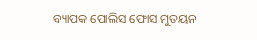ବ୍ୟାପକ ପୋଲିସ ଫୋସ ମୁତୟନ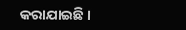କରାଯାଇଛି ।